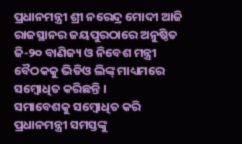ପ୍ରଧାନମନ୍ତ୍ରୀ ଶ୍ରୀ ନରେନ୍ଦ୍ର ମୋଦୀ ଆଜି ରାଜସ୍ଥାନର ଜୟପୁରଠାରେ ଅନୁଷ୍ଠିତ ଜି-୨୦ ବାଣିଜ୍ୟ ଓ ନିବେଶ ମନ୍ତ୍ରୀ ବୈଠକକୁ ଭିଡିଓ ଲିଙ୍କ୍ ମାଧ୍ୟମରେ ସମ୍ବୋଧିତ କରିଛନ୍ତି ।
ସମାବେଶକୁ ସମ୍ବୋଧିତ କରି ପ୍ରଧାନମନ୍ତ୍ରୀ ସମସ୍ତଙ୍କୁ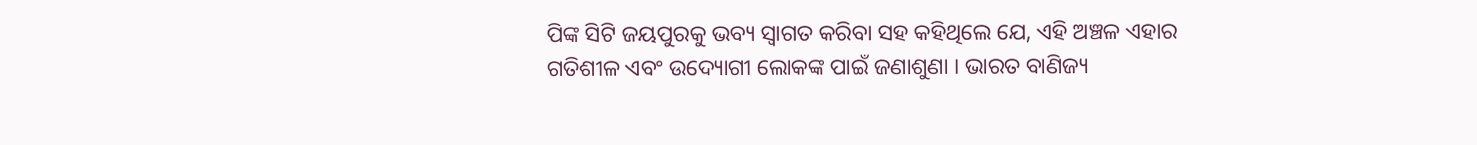ପିଙ୍କ ସିଟି ଜୟପୁରକୁ ଭବ୍ୟ ସ୍ୱାଗତ କରିବା ସହ କହିଥିଲେ ଯେ, ଏହି ଅଞ୍ଚଳ ଏହାର ଗତିଶୀଳ ଏବଂ ଉଦ୍ୟୋଗୀ ଲୋକଙ୍କ ପାଇଁ ଜଣାଶୁଣା । ଭାରତ ବାଣିଜ୍ୟ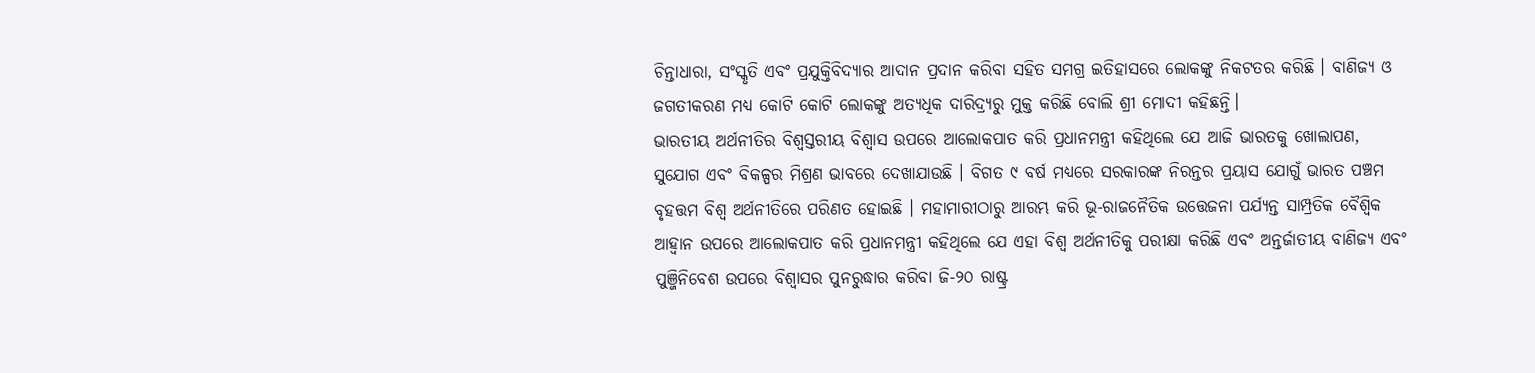ଚିନ୍ତାଧାରା, ସଂସ୍କୃତି ଏବଂ ପ୍ରଯୁକ୍ତିବିଦ୍ୟାର ଆଦାନ ପ୍ରଦାନ କରିବା ସହିତ ସମଗ୍ର ଇତିହାସରେ ଲୋକଙ୍କୁ ନିକଟତର କରିଛି । ବାଣିଜ୍ୟ ଓ ଜଗତୀକରଣ ମଧ୍ୟ କୋଟି କୋଟି ଲୋକଙ୍କୁ ଅତ୍ୟଧିକ ଦାରିଦ୍ର୍ୟରୁ ମୁକ୍ତ କରିଛି ବୋଲି ଶ୍ରୀ ମୋଦୀ କହିଛନ୍ତି।
ଭାରତୀୟ ଅର୍ଥନୀତିର ବିଶ୍ୱସ୍ତରୀୟ ବିଶ୍ୱାସ ଉପରେ ଆଲୋକପାତ କରି ପ୍ରଧାନମନ୍ତ୍ରୀ କହିଥିଲେ ଯେ ଆଜି ଭାରତକୁ ଖୋଲାପଣ, ସୁଯୋଗ ଏବଂ ବିକଳ୍ପର ମିଶ୍ରଣ ଭାବରେ ଦେଖାଯାଉଛି । ବିଗତ ୯ ବର୍ଷ ମଧ୍ୟରେ ସରକାରଙ୍କ ନିରନ୍ତର ପ୍ରୟାସ ଯୋଗୁଁ ଭାରତ ପଞ୍ଚମ ବୃହତ୍ତମ ବିଶ୍ୱ ଅର୍ଥନୀତିରେ ପରିଣତ ହୋଇଛି । ମହାମାରୀଠାରୁ ଆରମ୍ଭ କରି ଭୂ-ରାଜନୈତିକ ଉତ୍ତେଜନା ପର୍ଯ୍ୟନ୍ତ ସାମ୍ପ୍ରତିକ ବୈଶ୍ୱିକ ଆହ୍ୱାନ ଉପରେ ଆଲୋକପାତ କରି ପ୍ରଧାନମନ୍ତ୍ରୀ କହିଥିଲେ ଯେ ଏହା ବିଶ୍ୱ ଅର୍ଥନୀତିକୁ ପରୀକ୍ଷା କରିଛି ଏବଂ ଅନ୍ତର୍ଜାତୀୟ ବାଣିଜ୍ୟ ଏବଂ ପୁଞ୍ଜିନିବେଶ ଉପରେ ବିଶ୍ୱାସର ପୁନରୁଦ୍ଧାର କରିବା ଜି-୨୦ ରାଷ୍ଟ୍ର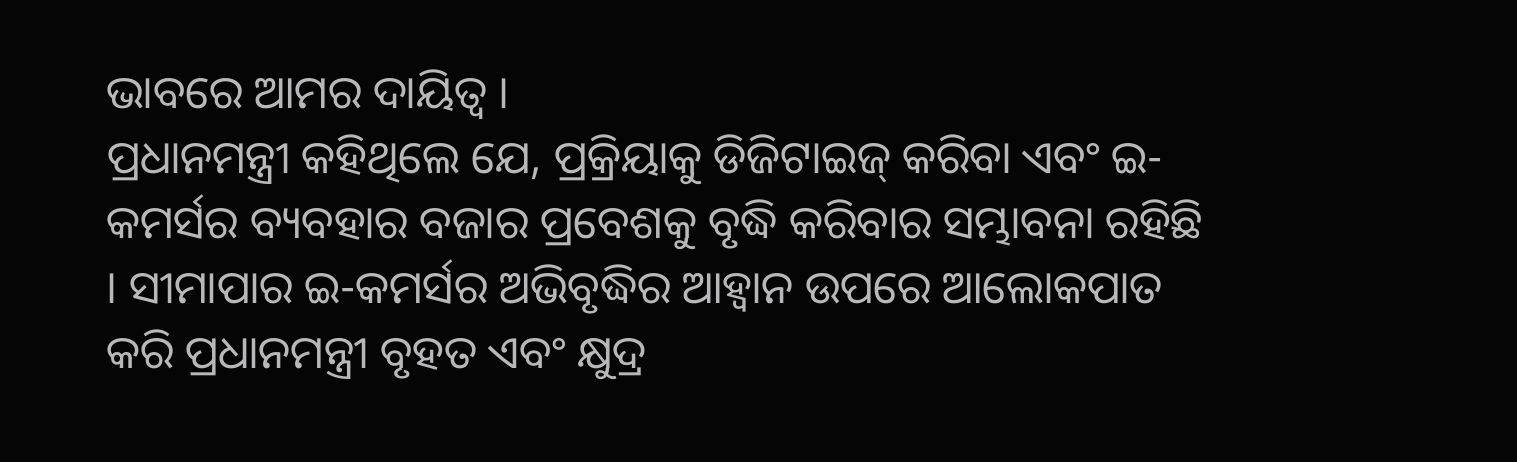ଭାବରେ ଆମର ଦାୟିତ୍ୱ ।
ପ୍ରଧାନମନ୍ତ୍ରୀ କହିଥିଲେ ଯେ, ପ୍ରକ୍ରିୟାକୁ ଡିଜିଟାଇଜ୍ କରିବା ଏବଂ ଇ-କମର୍ସର ବ୍ୟବହାର ବଜାର ପ୍ରବେଶକୁ ବୃଦ୍ଧି କରିବାର ସମ୍ଭାବନା ରହିଛି । ସୀମାପାର ଇ-କମର୍ସର ଅଭିବୃଦ୍ଧିର ଆହ୍ୱାନ ଉପରେ ଆଲୋକପାତ କରି ପ୍ରଧାନମନ୍ତ୍ରୀ ବୃହତ ଏବଂ କ୍ଷୁଦ୍ର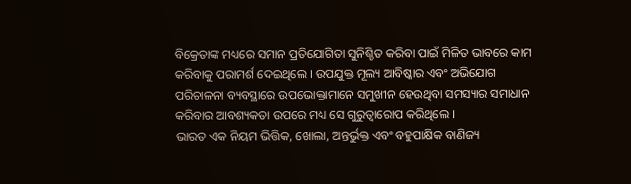ବିକ୍ରେତାଙ୍କ ମଧ୍ୟରେ ସମାନ ପ୍ରତିଯୋଗିତା ସୁନିଶ୍ଚିତ କରିବା ପାଇଁ ମିଳିତ ଭାବରେ କାମ କରିବାକୁ ପରାମର୍ଶ ଦେଇଥିଲେ । ଉପଯୁକ୍ତ ମୂଲ୍ୟ ଆବିଷ୍କାର ଏବଂ ଅଭିଯୋଗ ପରିଚାଳନା ବ୍ୟବସ୍ଥାରେ ଉପଭୋକ୍ତାମାନେ ସମୁଖୀନ ହେଉଥିବା ସମସ୍ୟାର ସମାଧାନ କରିବାର ଆବଶ୍ୟକତା ଉପରେ ମଧ୍ୟ ସେ ଗୁରୁତ୍ୱାରୋପ କରିଥିଲେ ।
ଭାରତ ଏକ ନିୟମ ଭିତ୍ତିକ, ଖୋଲା, ଅନ୍ତର୍ଭୁକ୍ତ ଏବଂ ବହୁପାକ୍ଷିକ ବାଣିଜ୍ୟ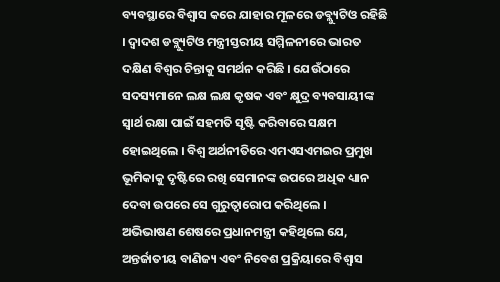ବ୍ୟବସ୍ଥାରେ ବିଶ୍ୱାସ କରେ ଯାହାର ମୂଳରେ ଡବ୍ଲ୍ୟୁଟିଓ ରହିଛି । ଦ୍ୱାଦଶ ଡବ୍ଲ୍ୟୁଟିଓ ମନ୍ତ୍ରୀସ୍ତରୀୟ ସମ୍ମିଳନୀରେ ଭାରତ ଦକ୍ଷିଣ ବିଶ୍ବର ଚିନ୍ତାକୁ ସମର୍ଥନ କରିଛି । ଯେଉଁଠାରେ ସଦସ୍ୟମାନେ ଲକ୍ଷ ଲକ୍ଷ କୃଷକ ଏବଂ କ୍ଷୁଦ୍ର ବ୍ୟବସାୟୀଙ୍କ ସ୍ୱାର୍ଥ ରକ୍ଷା ପାଇଁ ସହମତି ସୃଷ୍ଟି କରିବାରେ ସକ୍ଷମ ହୋଇଥିଲେ । ବିଶ୍ୱ ଅର୍ଥନୀତିରେ ଏମଏସଏମଇର ପ୍ରମୁଖ ଭୂମିକାକୁ ଦୃଷ୍ଟିରେ ରଖି ସେମାନଙ୍କ ଉପରେ ଅଧିକ ଧ୍ୟାନ ଦେବା ଉପରେ ସେ ଗୁରୁତ୍ୱାରୋପ କରିଥିଲେ ।
ଅଭିଭାଷଣ ଶେଷରେ ପ୍ରଧାନମନ୍ତ୍ରୀ କହିଥିଲେ ଯେ, ଅନ୍ତର୍ଜାତୀୟ ବାଣିଜ୍ୟ ଏବଂ ନିବେଶ ପ୍ରକ୍ରିୟାରେ ବିଶ୍ୱାସ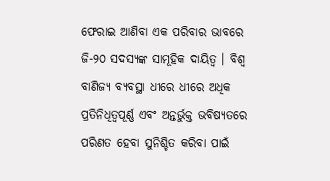ଫେରାଇ ଆଣିବା ଏକ ପରିବାର ଭାବରେ ଜି-୨୦ ସଦସ୍ୟଙ୍କ ସାମୂହିକ ଦାୟିତ୍ୱ । ବିଶ୍ୱ ବାଣିଜ୍ୟ ବ୍ୟବସ୍ଥା ଧୀରେ ଧୀରେ ଅଧିକ ପ୍ରତିନିଧିତ୍ବପୂର୍ଣ୍ଣ ଏବଂ ଅନ୍ତର୍ଭୁକ୍ତ ଭବିଷ୍ୟତରେ ପରିଣତ ହେବା ସୁନିଶ୍ଚିତ କରିବା ପାଇଁ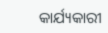କାର୍ଯ୍ୟକାରୀ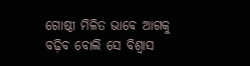ଗୋଷ୍ଠୀ ମିଳିତ ଭାବେ ଆଗକୁ ବଢ଼ିବ ବୋଲି ସେ ବିଶ୍ୱାସ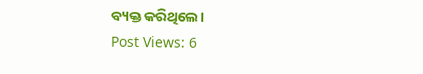ବ୍ୟକ୍ତ କରିଥିଲେ।
Post Views: 6